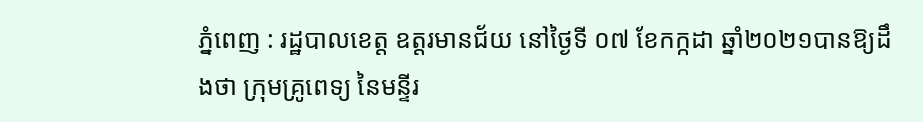ភ្នំពេញ : រដ្ឋបាលខេត្ត ឧត្តរមានជ័យ នៅថ្ងៃទី ០៧ ខែកក្កដា ឆ្នាំ២០២១បានឱ្យដឹងថា ក្រុមគ្រូពេទ្យ នៃមន្ទីរ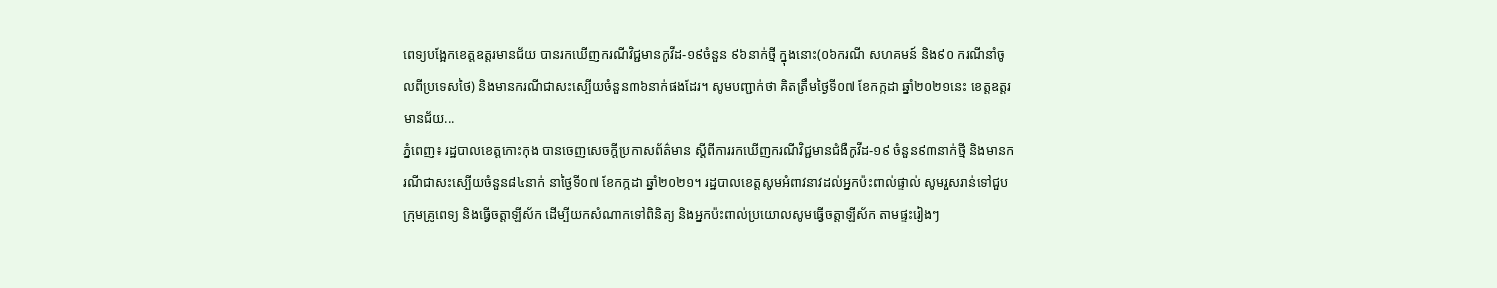ពេទ្យបង្អែកខេត្តឧត្ដរមានជ័យ បានរកឃើញករណីវិជ្ជមានកូវីដ-១៩ចំនួន ៩៦នាក់ថ្មី ក្នុងនោះ(០៦ករណី សហគមន៍ និង៩០ ករណីនាំចូលពីប្រទេសថៃ) និងមានករណីជាសះស្បើយចំនួន៣៦នាក់ផងដែរ។ សូមបញ្ជាក់ថា គិតត្រឹមថ្ងៃទី០៧ ខែកក្កដា ឆ្នាំ២០២១នេះ ខេត្តឧត្តរមានជ័យ...
ភ្នំពេញ៖ រដ្ឋបាលខេត្តកោះកុង បានចេញសេចក្តីប្រកាសព័ត៌មាន ស្តីពីការរកឃើញករណីវិជ្ជមានជំងឺកូវីដ-១៩ ចំនួន៩៣នាក់ថ្មី និងមានករណីជាសះស្បើយចំនួន៨៤នាក់ នាថ្ងៃទី០៧ ខែកក្កដា ឆ្នាំ២០២១។ រដ្ឋបាលខេត្តសូមអំពាវនាវដល់អ្នកប៉ះពាល់ផ្ទាល់ សូមរួសរាន់ទៅជួបក្រុមគ្រូពេទ្យ និងធ្វើចត្តាឡីស័ក ដើម្បីយកសំណាកទៅពិនិត្យ និងអ្នកប៉ះពាល់ប្រយោលសូមធ្វើចត្តាឡីស័ក តាមផ្ទះរៀងៗ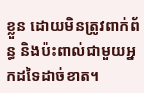ខ្លួន ដោយមិនត្រូវពាក់ព័ន្ធ និងប៉ះពាល់ជាមួយអ្នកដទៃដាច់ខាត។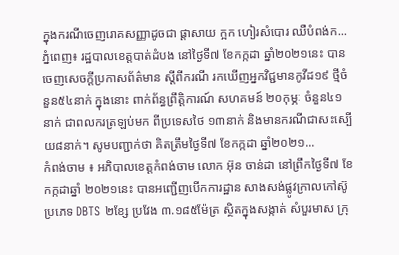ក្នុងករណីចេញរោគសញ្ញាដូចជា ផ្ដាសាយ ក្អក ហៀរសំបោរ ឈឺបំពង់ក...
ភ្នំពេញ៖ រដ្ឋបាលខេត្តបាត់ដំបង នៅថ្ងៃទី៧ ខែកក្កដា ឆ្នាំ២០២១នេះ បានចេញសេចក្ដីប្រកាសព័ត៌មាន ស្ដីពីករណី រកឃើញអ្នកវិជ្ជមានកូវីដ១៩ ថ្មីចំនួន៥៤នាក់ ក្នុងនោះ ពាក់ព័ន្ធព្រឹត្តិការណ៍ សហគមន៍ ២០កុម្ភៈ ចំនួន៤១នាក់ ជាពលករត្រឡប់មក ពីប្រទេសថៃ ១៣នាក់ និងមានករណីជាសះស្បើយ៨នាក់។ សូមបញ្ជាក់ថា គិតត្រឹមថ្ងៃទី៧ ខែកក្កដា ឆ្នាំ២០២១...
កំពង់ចាម ៖ អភិបាលខេត្តកំពង់ចាម លោក អ៊ុន ចាន់ដា នៅព្រឹកថ្ងៃទី៧ ខែកក្កដាឆ្នាំ ២០២១នេះ បានអញ្ជើញបើកការដ្ឋាន សាងសង់ផ្លូវក្រាលកៅស៊ូ ប្រភេទ DBTS ២ខ្សែ ប្រវែង ៣.១៨៥ម៉ែត្រ ស្ថិតក្នុងសង្កាត់ សំបួរមាស ក្រុ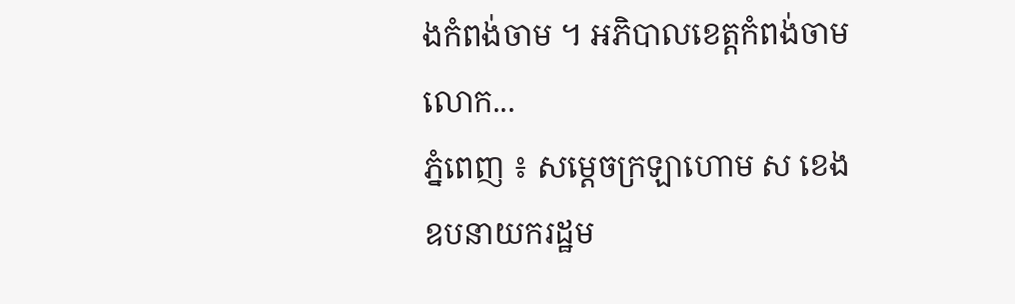ងកំពង់ចាម ។ អភិបាលខេត្តកំពង់ចាម លោក...
ភ្នំពេញ ៖ សម្ដេចក្រឡាហោម ស ខេង ឧបនាយករដ្ឋម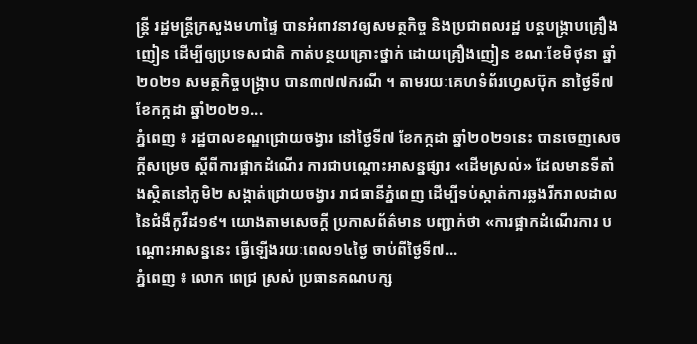ន្ដ្រី រដ្ឋមន្ដ្រីក្រសួងមហាផ្ទៃ បានអំពាវនាវឲ្យសមត្ថកិច្ច និងប្រជាពលរដ្ឋ បន្ដបង្ក្រាបគ្រឿងញៀន ដើម្បីឲ្យប្រទេសជាតិ កាត់បន្ថយគ្រោះថ្នាក់ ដោយគ្រឿងញៀន ខណៈខែមិថុនា ឆ្នាំ២០២១ សមត្ថកិច្ចបង្ក្រាប បាន៣៧៧ករណី ។ តាមរយៈគេហទំព័រហ្វេសប៊ុក នាថ្ងៃទី៧ ខែកក្កដា ឆ្នាំ២០២១...
ភ្នំពេញ ៖ រដ្ឋបាលខណ្ឌជ្រោយចង្វារ នៅថ្ងៃទី៧ ខែកក្កដា ឆ្នាំ២០២១នេះ បានចេញសេចក្ដីសម្រេច ស្ដីពីការផ្អាកដំណើរ ការជាបណ្ដោះអាសន្នផ្សារ «ដើមស្រល់» ដែលមានទីតាំងស្ថិតនៅភូមិ២ សង្កាត់ជ្រោយចង្វារ រាជធានីភ្នំពេញ ដើម្បីទប់ស្កាត់ការឆ្លងរីករាលដាល នៃជំងឺកូវីដ១៩។ យោងតាមសេចក្ដី ប្រកាសព័ត៌មាន បញ្ជាក់ថា «ការផ្អាកដំណើរការ បណ្ដោះអាសន្ននេះ ធ្វើឡើងរយៈពេល១៤ថ្ងៃ ចាប់ពីថ្ងៃទី៧...
ភ្នំពេញ ៖ លោក ពេជ្រ ស្រស់ ប្រធានគណបក្ស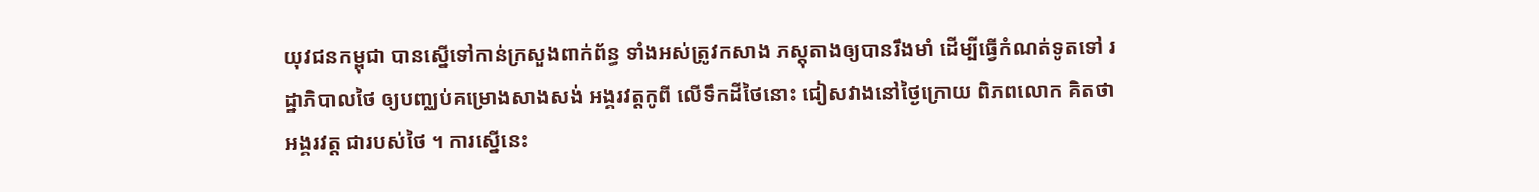យុវជនកម្ពុជា បានស្នើទៅកាន់ក្រសួងពាក់ព័ន្ធ ទាំងអស់ត្រូវកសាង ភស្តុតាងឲ្យបានរឹងមាំ ដើម្បីធ្វើកំណត់ទូតទៅ រដ្ឋាភិបាលថៃ ឲ្យបញ្ឈប់គម្រោងសាងសង់ អង្គរវត្តកូពី លើទឹកដីថៃនោះ ជៀសវាងនៅថ្ងៃក្រោយ ពិភពលោក គិតថាអង្គរវត្ត ជារបស់ថៃ ។ ការស្នើនេះ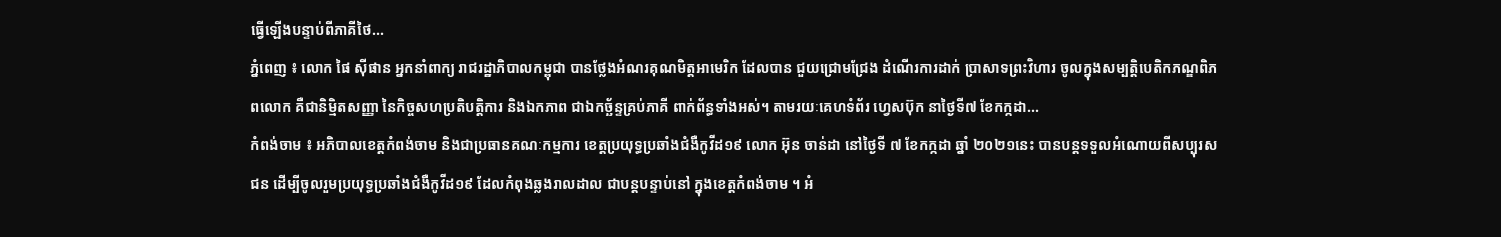ធ្វើឡើងបន្ទាប់ពីភាគីថៃ...
ភ្នំពេញ ៖ លោក ផៃ ស៊ីផាន អ្នកនាំពាក្យ រាជរដ្ឋាភិបាលកម្ពុជា បានថ្លែងអំណរគុណមិត្តអាមេរិក ដែលបាន ជួយជ្រោមជ្រែង ដំណើរការដាក់ ប្រាសាទព្រះវិហារ ចូលក្នុងសម្បតិ្តបេតិកភណ្ឌពិភពលោក គឺជានិមិ្មតសញ្ញា នៃកិច្ចសហប្រតិបត្តិការ និងឯកភាព ជាឯកច្ឆ័ន្ទគ្រប់ភាគី ពាក់ព័ន្ធទាំងអស់។ តាមរយៈគេហទំព័រ ហ្វេសប៊ុក នាថ្ងៃទី៧ ខែកក្កដា...
កំពង់ចាម ៖ អភិបាលខេត្តកំពង់ចាម និងជាប្រធានគណៈកម្មការ ខេត្តប្រយុទ្ធប្រឆាំងជំងឺកូវីដ១៩ លោក អ៊ុន ចាន់ដា នៅថ្ងៃទី ៧ ខែកក្កដា ឆ្នាំ ២០២១នេះ បានបន្តទទួលអំណោយពីសប្បុរសជន ដើម្បីចូលរួមប្រយុទ្ធប្រឆាំងជំងឺកូវីដ១៩ ដែលកំពុងឆ្លងរាលដាល ជាបន្តបន្ទាប់នៅ ក្នុងខេត្តកំពង់ចាម ។ អំ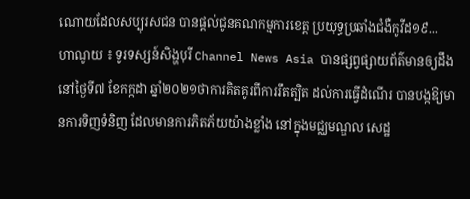ណោយដែលសប្បុរសជន បានផ្ដល់ជូនគណកម្មការខេត្ត ប្រយុទ្ធប្រឆាំងជំងឺកូវីដ១៩...
ហាណូយ ៖ ទូរទស្សន៍សិង្ហបុរី Channel News Asia បានផ្សព្វផ្សាយព័ត៌មានឲ្យដឹង នៅថ្ងៃទី៧ ខែកក្កដា ឆ្នាំ២០២១ថាការគិតគូរពីការរឹតត្បិត ដល់ការធ្វើដំណើរ បានបង្កឱ្យមានការទិញទំនិញ ដែលមានការភិតភ័យយ៉ាងខ្លាំង នៅក្នុងមជ្ឈមណ្ឌល សេដ្ឋ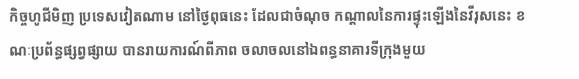កិច្ចហូជីមិញ ប្រទេសវៀតណាម នៅថ្ងៃពុធនេះ ដែលជាចំណុច កណ្តាលនៃការផ្ទុះឡើងនៃវីរុសនេះ ខណៈប្រព័ន្ធផ្សព្វផ្សាយ បានរាយការណ៍ពីភាព ចលាចលនៅឯពន្ធនាគារទីក្រុងមួយ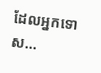ដែលអ្នកទោស...